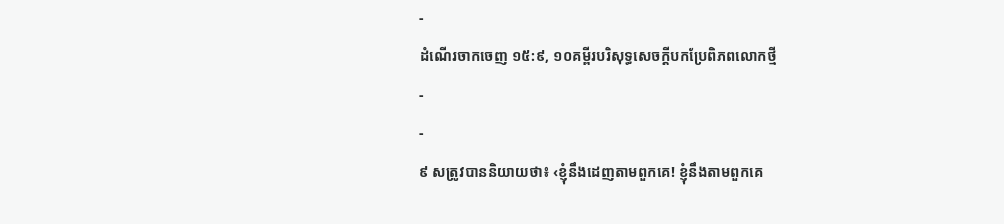-
ដំណើរចាកចេញ ១៥:៩, ១០គម្ពីរបរិសុទ្ធសេចក្ដីបកប្រែពិភពលោកថ្មី
-
-
៩ សត្រូវបាននិយាយថា៖ ‹ខ្ញុំនឹងដេញតាមពួកគេ! ខ្ញុំនឹងតាមពួកគេ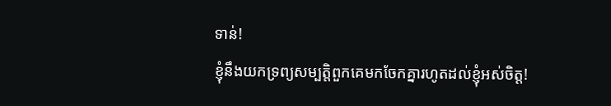ទាន់!
ខ្ញុំនឹងយកទ្រព្យសម្បត្តិពួកគេមកចែកគ្នារហូតដល់ខ្ញុំអស់ចិត្ត!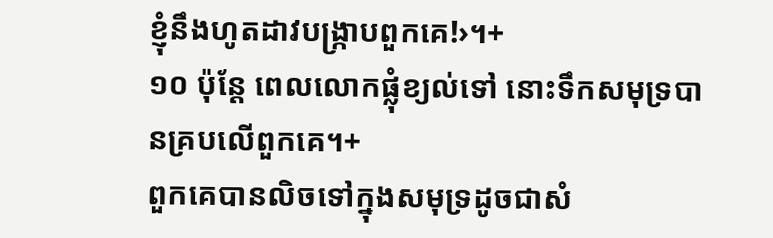ខ្ញុំនឹងហូតដាវបង្ក្រាបពួកគេ!›។+
១០ ប៉ុន្តែ ពេលលោកផ្លុំខ្យល់ទៅ នោះទឹកសមុទ្របានគ្របលើពួកគេ។+
ពួកគេបានលិចទៅក្នុងសមុទ្រដូចជាសំ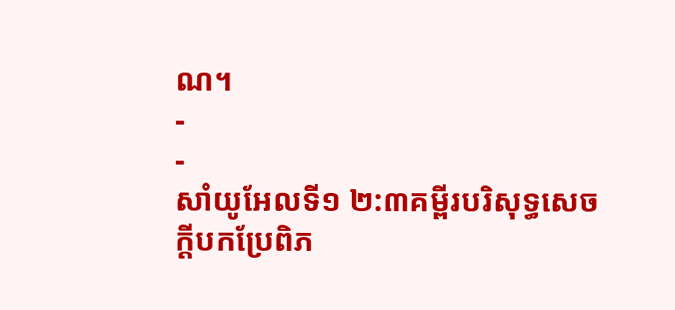ណ។
-
-
សាំយូអែលទី១ ២:៣គម្ពីរបរិសុទ្ធសេចក្ដីបកប្រែពិភ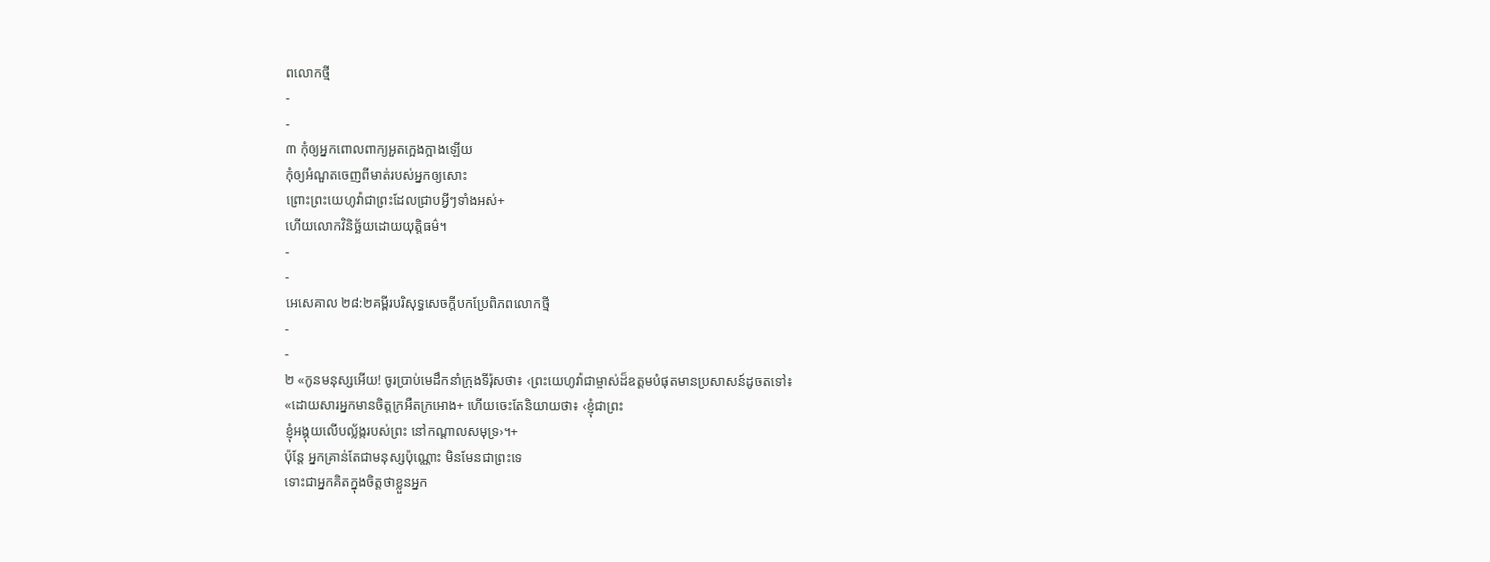ពលោកថ្មី
-
-
៣ កុំឲ្យអ្នកពោលពាក្យអួតក្អេងក្អាងឡើយ
កុំឲ្យអំណួតចេញពីមាត់របស់អ្នកឲ្យសោះ
ព្រោះព្រះយេហូវ៉ាជាព្រះដែលជ្រាបអ្វីៗទាំងអស់+
ហើយលោកវិនិច្ឆ័យដោយយុត្តិធម៌។
-
-
អេសេគាល ២៨:២គម្ពីរបរិសុទ្ធសេចក្ដីបកប្រែពិភពលោកថ្មី
-
-
២ «កូនមនុស្សអើយ! ចូរប្រាប់មេដឹកនាំក្រុងទីរ៉ុសថា៖ ‹ព្រះយេហូវ៉ាជាម្ចាស់ដ៏ឧត្ដមបំផុតមានប្រសាសន៍ដូចតទៅ៖
«ដោយសារអ្នកមានចិត្តក្រអឺតក្រអោង+ ហើយចេះតែនិយាយថា៖ ‹ខ្ញុំជាព្រះ
ខ្ញុំអង្គុយលើបល្ល័ង្ករបស់ព្រះ នៅកណ្ដាលសមុទ្រ›។+
ប៉ុន្តែ អ្នកគ្រាន់តែជាមនុស្សប៉ុណ្ណោះ មិនមែនជាព្រះទេ
ទោះជាអ្នកគិតក្នុងចិត្តថាខ្លួនអ្នក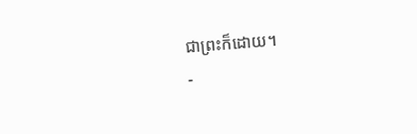ជាព្រះក៏ដោយ។
-